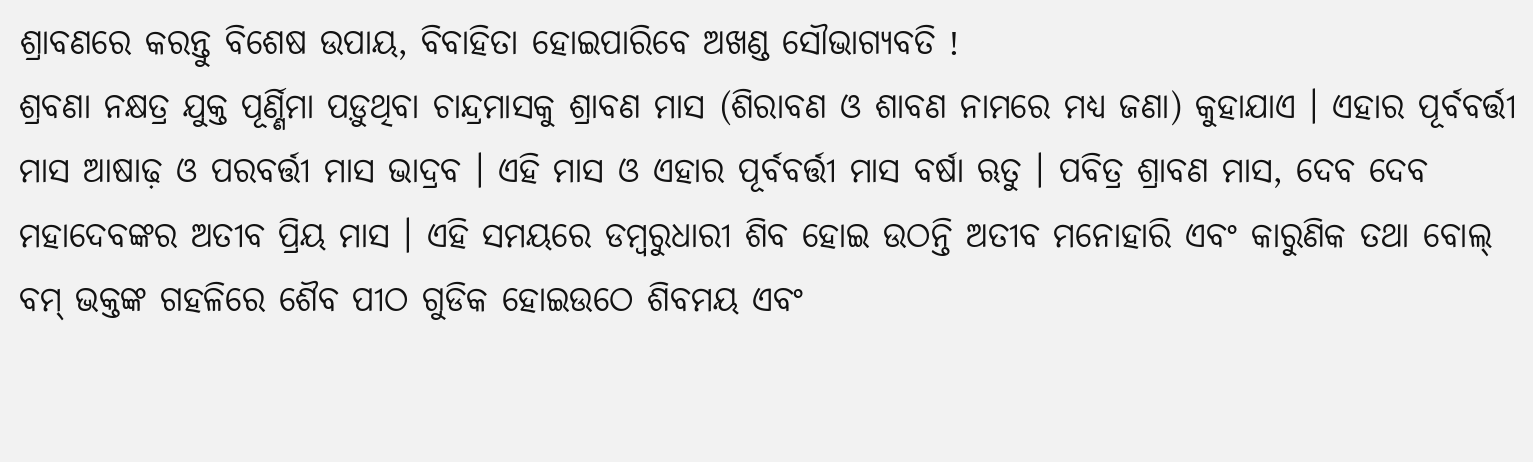ଶ୍ରାବଣରେ କରନ୍ତୁ ବିଶେଷ ଉପାୟ, ବିବାହିତା ହୋଇପାରିବେ ଅଖଣ୍ଡ ସୌଭାଗ୍ୟବତି !
ଶ୍ରବଣା ନକ୍ଷତ୍ର ଯୁକ୍ତ ପୂର୍ଣ୍ଣିମା ପଡ଼ୁଥିବା ଚାନ୍ଦ୍ରମାସକୁ ଶ୍ରାବଣ ମାସ (ଶିରାବଣ ଓ ଶାବଣ ନାମରେ ମଧ୍ୟ ଜଣା) କୁହାଯାଏ । ଏହାର ପୂର୍ବବର୍ତ୍ତୀ ମାସ ଆଷାଢ଼ ଓ ପରବର୍ତ୍ତୀ ମାସ ଭାଦ୍ରବ । ଏହି ମାସ ଓ ଏହାର ପୂର୍ବବର୍ତ୍ତୀ ମାସ ବର୍ଷା ଋତୁ । ପବିତ୍ର ଶ୍ରାବଣ ମାସ, ଦେବ ଦେବ ମହାଦେବଙ୍କର ଅତୀବ ପ୍ରିୟ ମାସ । ଏହି ସମୟରେ ଡମ୍ବରୁଧାରୀ ଶିବ ହୋଇ ଉଠନ୍ତି ଅତୀବ ମନୋହାରି ଏବଂ କାରୁଣିକ ତଥା ବୋଲ୍ ବମ୍ ଭକ୍ତଙ୍କ ଗହଳିରେ ଶୈବ ପୀଠ ଗୁଡିକ ହୋଇଉଠେ ଶିବମୟ ଏବଂ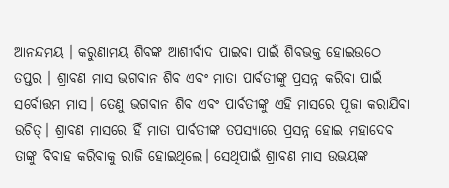ଆନନ୍ଦମୟ । କରୁଣାମୟ ଶିବଙ୍କ ଆଶୀର୍ବାଦ ପାଇବା ପାଇଁ ଶିବଭକ୍ତ ହୋଇଉଠେ ତପ୍ତର । ଶ୍ରାବଣ ମାସ ଭଗବାନ ଶିବ ଏବଂ ମାତା ପାର୍ବତୀଙ୍କୁ ପ୍ରସନ୍ନ କରିବା ପାଇଁ ସର୍ବୋତ୍ତମ ମାସ। ତେଣୁ ଭଗବାନ ଶିବ ଏବଂ ପାର୍ବତୀଙ୍କୁ ଏହି ମାସରେ ପୂଜା କରାଯିବା ଉଚିତ୍। ଶ୍ରାବଣ ମାସରେ ହିଁ ମାତା ପାର୍ବତୀଙ୍କ ତପସ୍ୟାରେ ପ୍ରସନ୍ନ ହୋଇ ମହାଦେବ ତାଙ୍କୁ ବିବାହ କରିବାକୁ ରାଜି ହୋଇଥିଲେ। ସେଥିପାଇଁ ଶ୍ରାବଣ ମାସ ଉଭୟଙ୍କ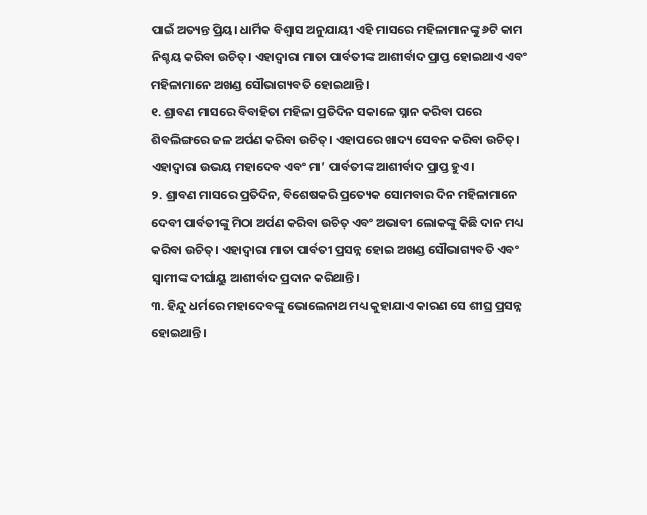ପାଇଁ ଅତ୍ୟନ୍ତ ପ୍ରିୟ। ଧାର୍ମିକ ବିଶ୍ୱାସ ଅନୁଯାୟୀ ଏହି ମାସରେ ମହିଳାମାନଙ୍କୁ ୬ଟି କାମ ନିଶ୍ଚୟ କରିବା ଉଚିତ୍। ଏହାଦ୍ୱାରା ମାତା ପାର୍ବତୀଙ୍କ ଆଶୀର୍ବାଦ ପ୍ରାପ୍ତ ହୋଇଥାଏ ଏବଂ ମହିଳାମାନେ ଅଖଣ୍ଡ ସୌଭାଗ୍ୟବତି ହୋଇଥାନ୍ତି ।
୧. ଶ୍ରାବଣ ମାସରେ ବିବାହିତା ମହିଳା ପ୍ରତିଦିନ ସକାଳେ ସ୍ନାନ କରିବା ପରେ ଶିବଲିଙ୍ଗରେ ଜଳ ଅର୍ପଣ କରିବା ଉଚିତ୍। ଏହାପରେ ଖାଦ୍ୟ ସେବନ କରିବା ଉଚିତ୍। ଏହାଦ୍ୱାରା ଉଭୟ ମହାଦେବ ଏବଂ ମା’ ପାର୍ବତୀଙ୍କ ଆଶୀର୍ବାଦ ପ୍ରାପ୍ତ ହୁଏ।
୨. ଶ୍ରାବଣ ମାସରେ ପ୍ରତିଦିନ, ବିଶେଷକରି ପ୍ରତ୍ୟେକ ସୋମବାର ଦିନ ମହିଳାମାନେ ଦେବୀ ପାର୍ବତୀଙ୍କୁ ମିଠା ଅର୍ପଣ କରିବା ଉଚିତ୍ ଏବଂ ଅଭାବୀ ଲୋକଙ୍କୁ କିଛି ଦାନ ମଧ୍ୟ କରିବା ଉଚିତ୍। ଏହାଦ୍ୱାରା ମାତା ପାର୍ବତୀ ପ୍ରସନ୍ନ ହୋଇ ଅଖଣ୍ଡ ସୌଭାଗ୍ୟବତି ଏବଂ ସ୍ୱାମୀଙ୍କ ଦୀର୍ଘାୟୁ ଆଶୀର୍ବାଦ ପ୍ରଦାନ କରିଥାନ୍ତି।
୩. ହିନ୍ଦୁ ଧର୍ମରେ ମହାଦେବଙ୍କୁ ଭୋଲେନାଥ ମଧ୍ୟ କୁହାଯାଏ କାରଣ ସେ ଶୀଘ୍ର ପ୍ରସନ୍ନ ହୋଇଥାନ୍ତି।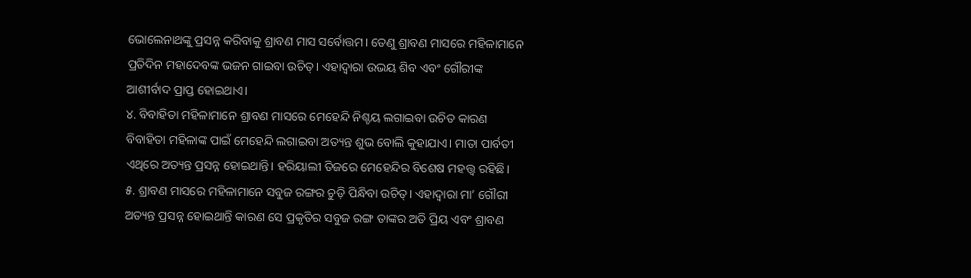ଭୋଲେନାଥଙ୍କୁ ପ୍ରସନ୍ନ କରିବାକୁ ଶ୍ରାବଣ ମାସ ସର୍ବୋତ୍ତମ। ତେଣୁ ଶ୍ରାବଣ ମାସରେ ମହିଳାମାନେ ପ୍ରତିଦିନ ମହାଦେବଙ୍କ ଭଜନ ଗାଇବା ଉଚିତ୍। ଏହାଦ୍ୱାରା ଉଭୟ ଶିବ ଏବଂ ଗୌରୀଙ୍କ ଆଶୀର୍ବାଦ ପ୍ରାପ୍ତ ହୋଇଥାଏ।
୪. ବିବାହିତା ମହିଳାମାନେ ଶ୍ରାବଣ ମାସରେ ମେହେନ୍ଦି ନିଶ୍ଚୟ ଲଗାଇବା ଉଚିତ କାରଣ ବିବାହିତା ମହିଳାଙ୍କ ପାଇଁ ମେହେନ୍ଦି ଲଗାଇବା ଅତ୍ୟନ୍ତ ଶୁଭ ବୋଲି କୁହାଯାଏ। ମାତା ପାର୍ବତୀ ଏଥିରେ ଅତ୍ୟନ୍ତ ପ୍ରସନ୍ନ ହୋଇଥାନ୍ତି। ହରିୟାଲୀ ତିଜରେ ମେହେନ୍ଦିର ବିଶେଷ ମହତ୍ତ୍ୱ ରହିଛି।
୫. ଶ୍ରାବଣ ମାସରେ ମହିଳାମାନେ ସବୁଜ ରଙ୍ଗର ଚୁଡ଼ି ପିନ୍ଧିବା ଉଚିତ୍। ଏହାଦ୍ୱାରା ମା’ ଗୌରୀ ଅତ୍ୟନ୍ତ ପ୍ରସନ୍ନ ହୋଇଥାନ୍ତି କାରଣ ସେ ପ୍ରକୃତିର ସବୁଜ ରଙ୍ଗ ତାଙ୍କର ଅତି ପ୍ରିୟ ଏବଂ ଶ୍ରାବଣ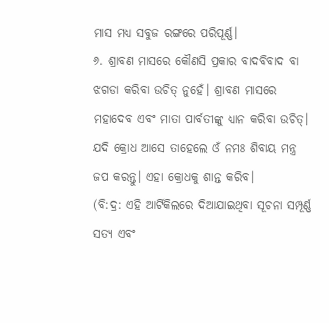ମାସ ମଧ୍ୟ ସବୁଜ ରଙ୍ଗରେ ପରିପୂର୍ଣ୍ଣ।
୬. ଶ୍ରାବଣ ମାସରେ କୌଣସି ପ୍ରକାର ବାଦବିବାଦ ବା ଝଗଡା କରିବା ଉଚିତ୍ ନୁହେଁ। ଶ୍ରାବଣ ମାସରେ ମହାଦେବ ଏବଂ ମାତା ପାର୍ବତୀଙ୍କୁ ଧ୍ୟାନ କରିବା ଉଚିତ୍। ଯଦି କ୍ରୋଧ ଆସେ ତାହେଲେ ଓଁ ନମଃ ଶିବାୟ ମନ୍ତ୍ର ଜପ କରନ୍ତୁ। ଏହା କ୍ରୋଧକୁ ଶାନ୍ତ କରିବ।
(ବି:ଦ୍ର: ଏହି ଆର୍ଟିକିଲରେ ଦିଆଯାଇଥିବା ସୂଚନା ସମ୍ପୂର୍ଣ୍ଣ ସତ୍ୟ ଏବଂ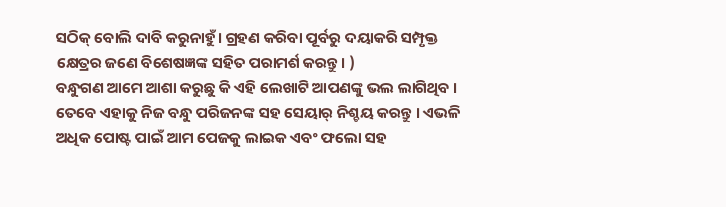ସଠିକ୍ ବୋଲି ଦାବି କରୁନାହୁଁ। ଗ୍ରହଣ କରିବା ପୂର୍ବରୁ ଦୟାକରି ସମ୍ପୃକ୍ତ କ୍ଷେତ୍ରର ଜଣେ ବିଶେଷଜ୍ଞଙ୍କ ସହିତ ପରାମର୍ଶ କରନ୍ତୁ। )
ବନ୍ଧୁଗଣ ଆମେ ଆଶା କରୁଛୁ କି ଏହି ଲେଖାଟି ଆପଣଙ୍କୁ ଭଲ ଲାଗିଥିବ । ତେବେ ଏହାକୁ ନିଜ ବନ୍ଧୁ ପରିଜନଙ୍କ ସହ ସେୟାର୍ ନିଶ୍ଚୟ କରନ୍ତୁ । ଏଭଳି ଅଧିକ ପୋଷ୍ଟ ପାଇଁ ଆମ ପେଜକୁ ଲାଇକ ଏବଂ ଫଲୋ ସହ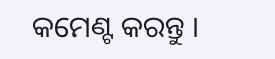କମେଣ୍ଟ କରନ୍ତୁ ।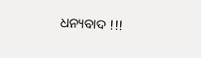ଧନ୍ୟବାଦ !!!